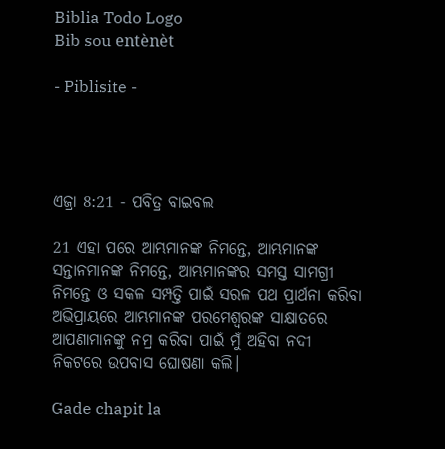Biblia Todo Logo
Bib sou entènèt

- Piblisite -




ଏଜ୍ରା 8:21 - ପବିତ୍ର ବାଇବଲ

21 ଏହା ପରେ ଆମ୍ଭମାନଙ୍କ ନିମନ୍ତେ, ଆମ୍ଭମାନଙ୍କ ସନ୍ତାନମାନଙ୍କ ନିମନ୍ତେ, ଆମ୍ଭମାନଙ୍କର ସମସ୍ତ ସାମଗ୍ରୀ ନିମନ୍ତେ ଓ ସକଳ ସମ୍ପତ୍ତି ପାଇଁ ସରଳ ପଥ ପ୍ରାର୍ଥନା କରିବା ଅଭିପ୍ରାୟରେ ଆମ୍ଭମାନଙ୍କ ପରମେଶ୍ୱରଙ୍କ ସାକ୍ଷାତରେ ଆପଣାମାନଙ୍କୁ ନମ୍ର କରିବା ପାଇଁ ମୁଁ ଅହିବା ନଦୀ ନିକଟରେ ଉପବାସ ଘୋଷଣା କଲି।

Gade chapit la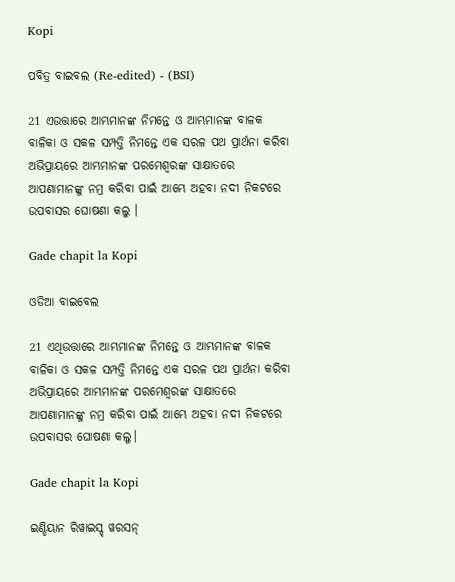Kopi

ପବିତ୍ର ବାଇବଲ (Re-edited) - (BSI)

21 ଏଉତ୍ତାରେ ଆମ୍ଭମାନଙ୍କ ନିମନ୍ତେ ଓ ଆମ୍ଭମାନଙ୍କ ବାଳକ ବାଳିକା ଓ ସକଳ ସମ୍ପତ୍ତି ନିମନ୍ତେ ଏକ ସରଳ ପଥ ପ୍ରାର୍ଥନା କରିବା ଅଭିପ୍ରାୟରେ ଆମ୍ଭମାନଙ୍କ ପରମେଶ୍ଵରଙ୍କ ସାକ୍ଷାତରେ ଆପଣାମାନଙ୍କୁ ନମ୍ର କରିବା ପାଇଁ ଆମ୍ଭେ ଅହବା ନଦୀ ନିକଟରେ ଉପବାସର ଘୋଷଣା କଲୁ ।

Gade chapit la Kopi

ଓଡିଆ ବାଇବେଲ

21 ଏଥିଉତ୍ତାରେ ଆମ୍ଭମାନଙ୍କ ନିମନ୍ତେ ଓ ଆମ୍ଭମାନଙ୍କ ବାଳକ ବାଳିକା ଓ ସକଳ ସମ୍ପତ୍ତି ନିମନ୍ତେ ଏକ ସରଳ ପଥ ପ୍ରାର୍ଥନା କରିବା ଅଭିପ୍ରାୟରେ ଆମ୍ଭମାନଙ୍କ ପରମେଶ୍ୱରଙ୍କ ସାକ୍ଷାତରେ ଆପଣାମାନଙ୍କୁ ନମ୍ର କରିବା ପାଇଁ ଆମ୍ଭେ ଅହବା ନଦୀ ନିକଟରେ ଉପବାସର ଘୋଷଣା କଲୁ।

Gade chapit la Kopi

ଇଣ୍ଡିୟାନ ରିୱାଇସ୍ଡ୍ ୱରସନ୍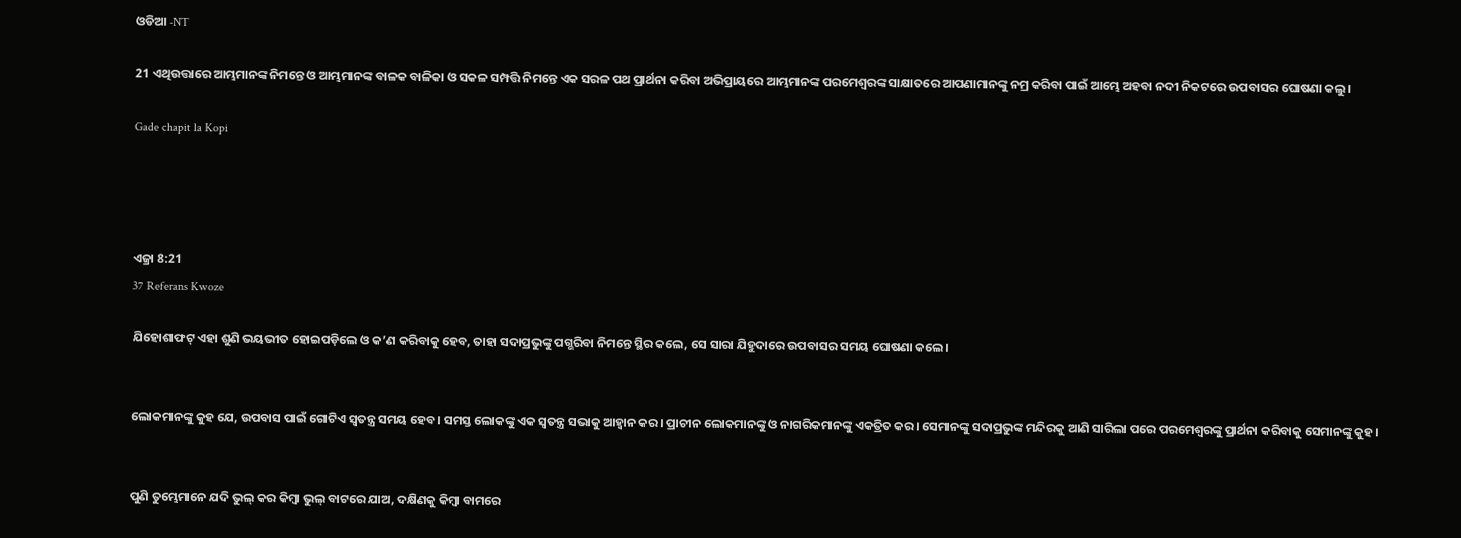ଓଡିଆ -NT

21 ଏଥିଉତ୍ତାରେ ଆମ୍ଭମାନଙ୍କ ନିମନ୍ତେ ଓ ଆମ୍ଭମାନଙ୍କ ବାଳକ ବାଳିକା ଓ ସକଳ ସମ୍ପତ୍ତି ନିମନ୍ତେ ଏକ ସରଳ ପଥ ପ୍ରାର୍ଥନା କରିବା ଅଭିପ୍ରାୟରେ ଆମ୍ଭମାନଙ୍କ ପରମେଶ୍ୱରଙ୍କ ସାକ୍ଷାତରେ ଆପଣାମାନଙ୍କୁ ନମ୍ର କରିବା ପାଇଁ ଆମ୍ଭେ ଅହବା ନଦୀ ନିକଟରେ ଉପବାସର ଘୋଷଣା କଲୁ।

Gade chapit la Kopi




ଏଜ୍ରା 8:21
37 Referans Kwoze

ଯିହୋଶାଫଟ୍ ଏହା ଶୁଣି ଭୟଭୀତ ହୋଇପଡ଼ିଲେ ଓ କ’ଣ କରିବାକୁ ହେବ, ତାହା ସଦାପ୍ରଭୁଙ୍କୁ ପଗ୍ଭରିବା ନିମନ୍ତେ ସ୍ଥିର କଲେ, ସେ ସାରା ଯିହୁଦାରେ ଉପବାସର ସମୟ ଘୋଷଣା କଲେ।


ଲୋକମାନଙ୍କୁ କୁହ ଯେ, ଉପବାସ ପାଇଁ ଗୋଟିଏ ସ୍ୱତନ୍ତ୍ର ସମୟ ହେବ। ସମସ୍ତ ଲୋକଙ୍କୁ ଏକ ସ୍ୱତନ୍ତ୍ର ସଭାକୁ ଆହ୍ୱାନ କର। ପ୍ରାଚୀନ ଲୋକମାନଙ୍କୁ ଓ ନାଗରିକମାନଙ୍କୁ ଏକତ୍ରିତ କର। ସେମାନଙ୍କୁ ସଦାପ୍ରଭୁଙ୍କ ମନ୍ଦିରକୁ ଆଣି ସାରିଲା ପରେ ପରମେଶ୍ୱରଙ୍କୁ ପ୍ରାର୍ଥନା କରିବାକୁ ସେମାନଙ୍କୁ କୁହ।


ପୁଣି ତୁମ୍ଭେମାନେ ଯଦି ଭୁଲ୍ କର କିମ୍ବା ଭୁଲ୍ ବାଟରେ ଯାଅ, ଦକ୍ଷିଣକୁ କିମ୍ବା ବାମରେ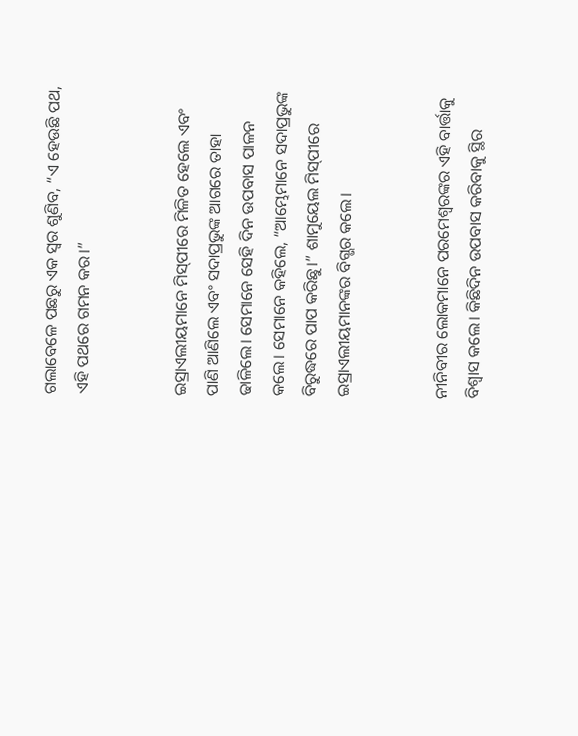ଗଲାବେଳେ ପଛରୁ ଏକ ସ୍ୱର ଶୁଣିବ, “ଏ ହେଉଛି ପଥ, ଏହି ପଥରେ ଗମନ କର।”


ଇସ୍ରାଏଲୀୟମାନେ ମି‌ସ୍‌ପୀରେ ମିଳିତ ହେଲେ ଏବଂ ପାଣି ଆଣିଲେ ଏବଂ ସଦାପ୍ରଭୁଙ୍କ ଆଗରେ ତାହା ଢାଳିଲେ। ସେମାନେ ସେହି ଦିନ ଉପବାସ ପାଳନ କଲେ। ସେମାନେ କହିଲେ, “ଆମ୍ଭେମାନେ ସଦାପ୍ରଭୁଙ୍କ ବିରୁଦ୍ଧରେ ପାପ କରିଛୁ।” ଶାମୁୟେଲ ମି‌ସ୍‌ପୀରେ ଇସ୍ରାଏଲୀୟମାନଙ୍କର ବିଗ୍ଭର କଲେ।


ନୀନିବୀର ଲୋକମାନେ ପରମେଶ୍ୱରଙ୍କର ଏହି ବାର୍ତ୍ତାକୁ ବିଶ୍ୱାସ କଲେ। କିଛିଦିନ ଉପବାସ କରିବାକୁ ସ୍ଥିର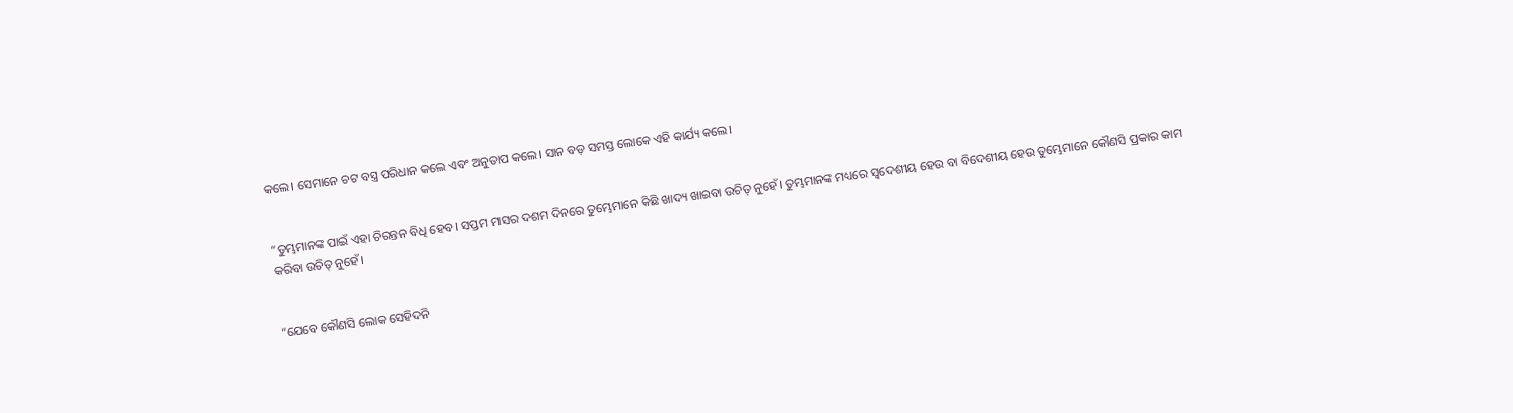କଲେ। ସେମାନେ ଚଟ ବସ୍ତ୍ର ପରିଧାନ କଲେ ଏବଂ ଅନୁତାପ କଲେ। ସାନ ବଡ଼ ସମସ୍ତ ଲୋକେ ଏହି କାର୍ଯ୍ୟ କଲେ।


“ତୁମ୍ଭମାନଙ୍କ ପାଇଁ ଏହା ଚିରନ୍ତନ ବିଧି ହେବ। ସପ୍ତମ ମାସର ଦଶମ ଦିନରେ ତୁମ୍ଭେମାନେ କିଛି ଖାଦ୍ୟ ଖାଇବା ଉଚିତ୍ ନୁହେଁ। ତୁମ୍ଭମାନଙ୍କ ମଧ୍ୟରେ ସ୍ୱଦେଶୀୟ ହେଉ ବା ବିଦେଶୀୟ ହେଉ ତୁମ୍ଭେମାନେ କୌଣସି ପ୍ରକାର କାମ କରିବା ଉଚିତ୍ ନୁହେଁ।


“ଯେବେ କୌଣସି ଲୋକ ସେହିଦନି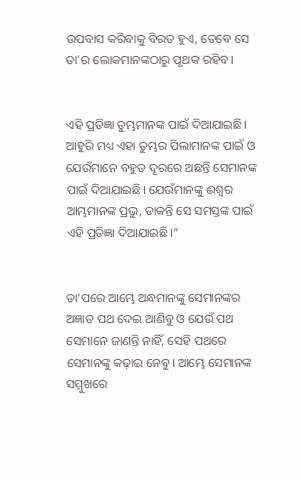ଉପବାସ କରିବାକୁ ବିରତ ହୁଏ, ତେବେ ସେ ତା'ର ଲୋକମାନଙ୍କଠାରୁ ପୃଥକ ରହିବ।


ଏହି ପ୍ରତିଜ୍ଞା ତୁମ୍ଭମାନଙ୍କ ପାଇଁ ଦିଆଯାଇଛି। ଆହୁରି ମଧ୍ୟ ଏହା ତୁମ୍ଭର ପିଲାମାନଙ୍କ ପାଇଁ ଓ ଯେଉଁମାନେ ବହୁତ ଦୂରରେ ଅଛନ୍ତି ସେମାନଙ୍କ ପାଇଁ ଦିଆଯାଇଛି। ଯେଉଁମାନଙ୍କୁ ଈଶ୍ୱର ଆମ୍ଭମାନଙ୍କ ପ୍ରଭୁ, ଡାକନ୍ତି ସେ ସମସ୍ତଙ୍କ ପାଇଁ ଏହି ପ୍ରତିଜ୍ଞା ଦିଆଯାଇଛି।”


ତା'ପରେ ଆମ୍ଭେ ଅନ୍ଧମାନଙ୍କୁ ସେମାନଙ୍କର ଅଜ୍ଞାତ ପଥ ଦେଇ ଆଣିବୁ ଓ ଯେଉଁ ପଥ ସେମାନେ ଜାଣନ୍ତି ନାହିଁ, ସେହି ପଥରେ ସେମାନଙ୍କୁ କଢ଼ାଇ ନେବୁ। ଆମ୍ଭେ ସେମାନଙ୍କ ସମ୍ମୁଖରେ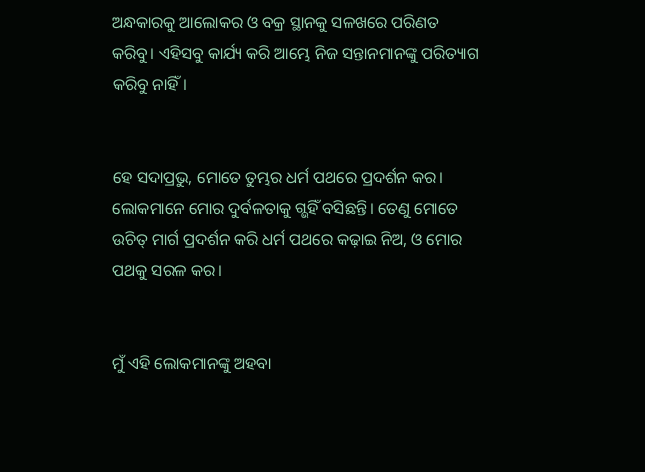ଅନ୍ଧକାରକୁ ଆଲୋକର ଓ ବକ୍ର ସ୍ଥାନକୁ ସଳଖରେ ପରିଣତ କରିବୁ। ଏହିସବୁ କାର୍ଯ୍ୟ କରି ଆମ୍ଭେ ନିଜ ସନ୍ତାନମାନଙ୍କୁ ପରିତ୍ୟାଗ କରିବୁ ନାହିଁ।


ହେ ସଦାପ୍ରଭୁ, ମୋତେ ତୁମ୍ଭର ଧର୍ମ ପଥରେ ପ୍ରଦର୍ଶନ କର। ଲୋକମାନେ ମୋର ଦୁର୍ବଳତାକୁ ଗ୍ଭହିଁ ବସିଛନ୍ତି। ତେଣୁ ମୋତେ ଉଚିତ୍ ମାର୍ଗ ପ୍ରଦର୍ଶନ କରି ଧର୍ମ ପଥରେ କଢ଼ାଇ ନିଅ, ଓ ମୋର ପଥକୁ ସରଳ କର।


ମୁଁ ଏହି ଲୋକମାନଙ୍କୁ ଅହବା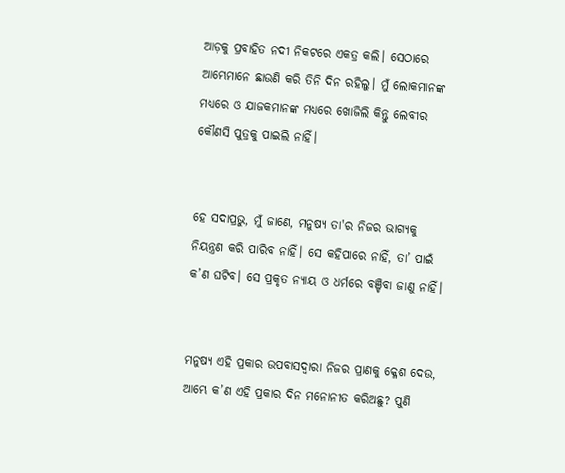ଆଡ଼କୁ ପ୍ରବାହିତ ନଦୀ ନିକଟରେ ଏକତ୍ର କଲି। ସେଠାରେ ଆମ୍ଭେମାନେ ଛାଉଣି କରି ତିନି ଦିନ ରହିଲୁ। ମୁଁ ଲୋକମାନଙ୍କ ମଧ୍ୟରେ ଓ ଯାଜକମାନଙ୍କ ମଧ୍ୟରେ ଖୋଜିଲି କିନ୍ତୁ ଲେବୀର କୌଣସି ପୁତ୍ରକୁ ପାଇଲି ନାହିଁ।


ହେ ସଦାପ୍ରଭୁ, ମୁଁ ଜାଣେ, ମନୁଷ୍ୟ ତା'ର ନିଜର ଭାଗ୍ୟକୁ ନିୟନ୍ତ୍ରଣ କରି ପାରିବ ନାହିଁ। ସେ କହିପାରେ ନାହିଁ, ତା’ ପାଇଁ କ’ଣ ଘଟିବ। ସେ ପ୍ରକୃତ ନ୍ୟାୟ ଓ ଧର୍ମରେ ବଞ୍ଚିବା ଜାଣୁ ନାହିଁ।


ମନୁଷ୍ୟ ଏହି ପ୍ରକାର ଉପବାସଦ୍ୱାରା ନିଜର ପ୍ରାଣକୁ କ୍ଳେଶ ଦେଉ, ଆମ୍ଭେ କ’ଣ ଏହି ପ୍ରକାର ଦିନ ମନୋନୀତ କରିଅଛୁ? ପୁଣି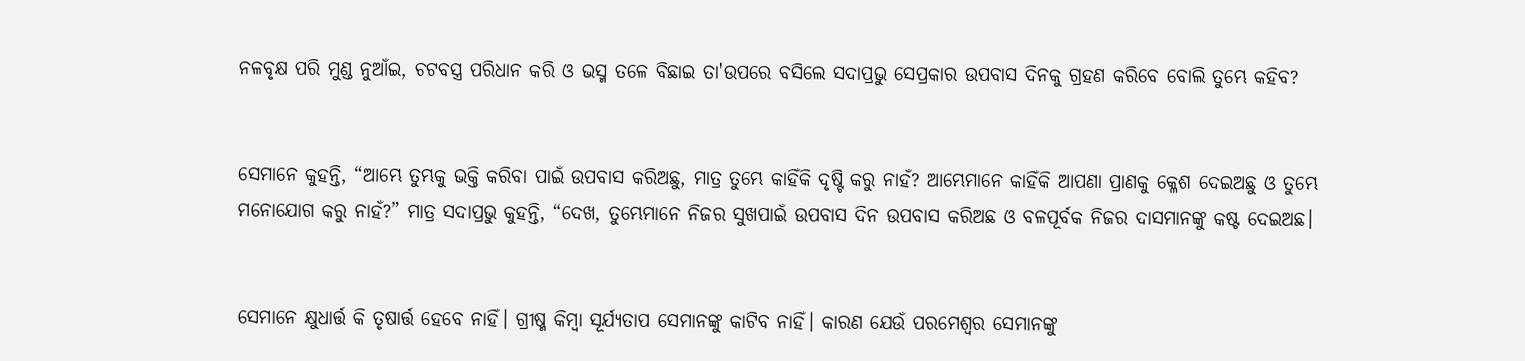ନଳବୃକ୍ଷ ପରି ମୁଣ୍ଡ ନୁଆଁଇ, ଚଟବସ୍ତ୍ର ପରିଧାନ କରି ଓ ଭସ୍ମ ତଳେ ବିଛାଇ ତା'ଉପରେ ବସିଲେ ସଦାପ୍ରଭୁ ସେପ୍ରକାର ଉପବାସ ଦିନକୁ ଗ୍ରହଣ କରିବେ ବୋଲି ତୁମ୍ଭେ କହିବ?


ସେମାନେ କୁହନ୍ତି, “ଆମ୍ଭେ ତୁମ୍ଭକୁ ଭକ୍ତି କରିବା ପାଇଁ ଉପବାସ କରିଅଛୁ, ମାତ୍ର ତୁମ୍ଭେ କାହିଁକି ଦୃଷ୍ଟି କରୁ ନାହଁ? ଆମ୍ଭେମାନେ କାହିଁକି ଆପଣା ପ୍ରାଣକୁ କ୍ଳେଶ ଦେଇଅଛୁ ଓ ତୁମ୍ଭେ ମନୋଯୋଗ କରୁ ନାହଁ?” ମାତ୍ର ସଦାପ୍ରଭୁ କୁହନ୍ତି, “ଦେଖ, ତୁମ୍ଭେମାନେ ନିଜର ସୁଖପାଇଁ ଉପବାସ ଦିନ ଉପବାସ କରିଅଛ ଓ ବଳପୂର୍ବକ ନିଜର ଦାସମାନଙ୍କୁ କଷ୍ଟ ଦେଇଅଛ।


ସେମାନେ କ୍ଷୁଧାର୍ତ୍ତ କି ତୃଷାର୍ତ୍ତ ହେବେ ନାହିଁ। ଗ୍ରୀଷ୍ମ କିମ୍ବା ସୂର୍ଯ୍ୟତାପ ସେମାନଙ୍କୁ କାଟିବ ନାହିଁ। କାରଣ ଯେଉଁ ପରମେଶ୍ୱର ସେମାନଙ୍କୁ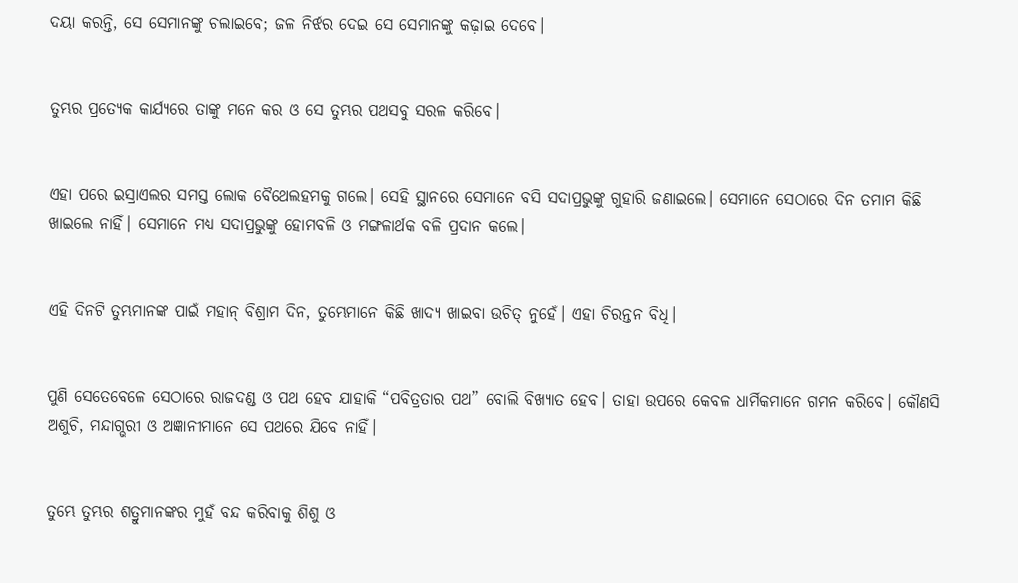ଦୟା କରନ୍ତି, ସେ ସେମାନଙ୍କୁ ଚଲାଇବେ; ଜଳ ନିର୍ଝର ଦେଇ ସେ ସେମାନଙ୍କୁ କଢ଼ାଇ ଦେବେ।


ତୁମ୍ଭର ପ୍ରତ୍ୟେକ କାର୍ଯ୍ୟରେ ତାଙ୍କୁ ମନେ କର ଓ ସେ ତୁମ୍ଭର ପଥସବୁ ସରଳ କରିବେ।


ଏହା ପରେ ଇସ୍ରାଏଲର ସମସ୍ତ ଲୋକ ବୈଥେଲହମକୁ ଗଲେ। ସେହି ସ୍ଥାନରେ ସେମାନେ ବସି ସଦାପ୍ରଭୁଙ୍କୁ ଗୁହାରି ଜଣାଇଲେ। ସେମାନେ ସେଠାରେ ଦିନ ତମାମ କିଛି ଖାଇଲେ ନାହିଁ। ସେମାନେ ମଧ୍ୟ ସଦାପ୍ରଭୁଙ୍କୁ ହୋମବଳି ଓ ମଙ୍ଗଳାର୍ଥକ ବଳି ପ୍ରଦାନ କଲେ।


ଏହି ଦିନଟି ତୁମ୍ଭମାନଙ୍କ ପାଇଁ ମହାନ୍ ବିଶ୍ରାମ ଦିନ, ତୁମ୍ଭେମାନେ କିଛି ଖାଦ୍ୟ ଖାଇବା ଉଚିତ୍ ନୁହେଁ। ଏହା ଚିରନ୍ତନ ବିଧି।


ପୁଣି ସେତେବେଳେ ସେଠାରେ ରାଜଦଣ୍ଡ ଓ ପଥ ହେବ ଯାହାକି “ପବିତ୍ରତାର ପଥ” ବୋଲି ବିଖ୍ୟାତ ହେବ। ତାହା ଉପରେ କେବଳ ଧାର୍ମିକମାନେ ଗମନ କରିବେ। କୌଣସି ଅଶୁଚି, ମନ୍ଦାଗ୍ଭରୀ ଓ ଅଜ୍ଞାନୀମାନେ ସେ ପଥରେ ଯିବେ ନାହିଁ।


ତୁମ୍ଭେ ତୁମ୍ଭର ଶତ୍ରୁମାନଙ୍କର ମୁହଁ ବନ୍ଦ କରିବାକୁ ଶିଶୁ ଓ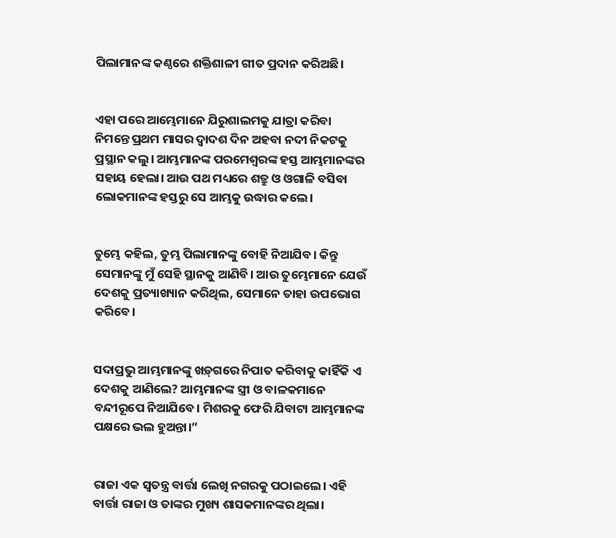ପିଲାମାନଙ୍କ କଣ୍ଠରେ ଶକ୍ତିଶାଳୀ ଗୀତ ପ୍ରଦାନ କରିଅଛି।


ଏହା ପରେ ଆମ୍ଭେମାନେ ଯିରୁଶାଲମକୁ ଯାତ୍ରା କରିବା ନିମନ୍ତେ ପ୍ରଥମ ମାସର ଦ୍ୱାଦଶ ଦିନ ଅହବା ନଦୀ ନିକଟକୁ ପ୍ରସ୍ଥାନ କଲୁ। ଆମ୍ଭମାନଙ୍କ ପରମେଶ୍ୱରଙ୍କ ହସ୍ତ ଆମ୍ଭମାନଙ୍କର ସହାୟ ହେଲା। ଆଉ ପଥ ମଧ୍ୟରେ ଶତ୍ରୁ ଓ ଓଗାଳି ବସିବା ଲୋକମାନଙ୍କ ହସ୍ତରୁ ସେ ଆମ୍ଭକୁ ଉଦ୍ଧାର କଲେ।


ତୁମ୍ଭେ କହିଲ, ତୁମ୍ଭ ପିଲାମାନଙ୍କୁ ବୋହି ନିଆଯିବ। କିନ୍ତୁ ସେମାନଙ୍କୁ ମୁଁ ସେହି ସ୍ଥାନକୁ ଆଣିବି। ଆଉ ତୁମ୍ଭେମାନେ ଯେଉଁ ଦେଶକୁ ପ୍ରତ୍ୟାଖ୍ୟାନ କରିଥିଲ, ସେମାନେ ତାହା ଉପଭୋଗ କରିବେ।


ସଦାପ୍ରଭୁ ଆମ୍ଭମାନଙ୍କୁ ଖ‌ଡ଼୍‌ଗରେ ନିପାତ କରିବାକୁ କାହିଁକି ଏ ଦେଶକୁ ଆଣିଲେ? ଆମ୍ଭମାନଙ୍କ ସ୍ତ୍ରୀ ଓ ବାଳକମାନେ ବନ୍ଦୀରୂପେ ନିଆଯିବେ। ମିଶରକୁ ଫେରି ଯିବାଟା ଆମ୍ଭମାନଙ୍କ ପକ୍ଷରେ ଭଲ ହୁଅନ୍ତା।”


ରାଜା ଏକ ସ୍ୱତନ୍ତ୍ର ବାର୍ତ୍ତା ଲେଖି ନଗରକୁ ପଠାଇଲେ। ଏହି ବାର୍ତ୍ତା ରାଜା ଓ ତାଙ୍କର ମୁଖ୍ୟ ଶାସକମାନଙ୍କର ଥିଲା।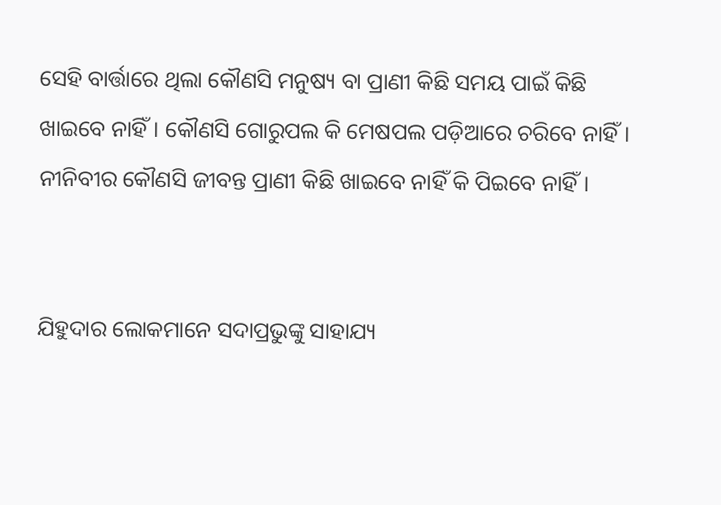ସେହି ବାର୍ତ୍ତାରେ ଥିଲା କୌଣସି ମନୁଷ୍ୟ ବା ପ୍ରାଣୀ କିଛି ସମୟ ପାଇଁ କିଛି ଖାଇବେ ନାହିଁ। କୌଣସି ଗୋରୁପଲ କି ମେଷପଲ ପଡ଼ିଆରେ ଚରିବେ ନାହିଁ। ନୀନିବୀର କୌଣସି ଜୀବନ୍ତ ପ୍ରାଣୀ କିଛି ଖାଇବେ ନାହିଁ କି ପିଇବେ ନାହିଁ।


ଯିହୁଦାର ଲୋକମାନେ ସଦାପ୍ରଭୁଙ୍କୁ ସାହାଯ୍ୟ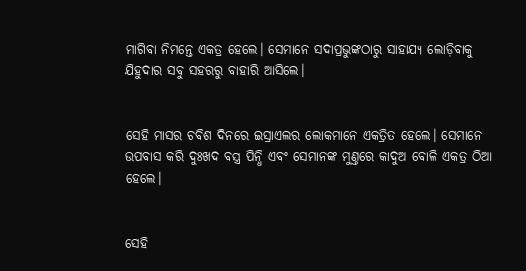ମାଗିବା ନିମନ୍ତେ ଏକତ୍ର ହେଲେ। ସେମାନେ ସଦାପ୍ରଭୁଙ୍କଠାରୁ ସାହାଯ୍ୟ ଲୋଡ଼ିବାକୁ ଯିହୁଦାର ସବୁ ସହରରୁ ବାହାରି ଆସିଲେ।


ସେହି ମାସର ଚବିଶ ଦିନରେ ଇସ୍ରାଏଲର ଲୋକମାନେ ଏକତ୍ରିତ ହେଲେ। ସେମାନେ ଉପବାସ କରି ଦୁଃଖଦ ବସ୍ତ୍ର ପିନ୍ଧି ଏବଂ ସେମାନଙ୍କ ମୁଣ୍ତରେ କାଦୁଅ ବୋଳି ଏକତ୍ର ଠିଆ ହେଲେ।


ସେହି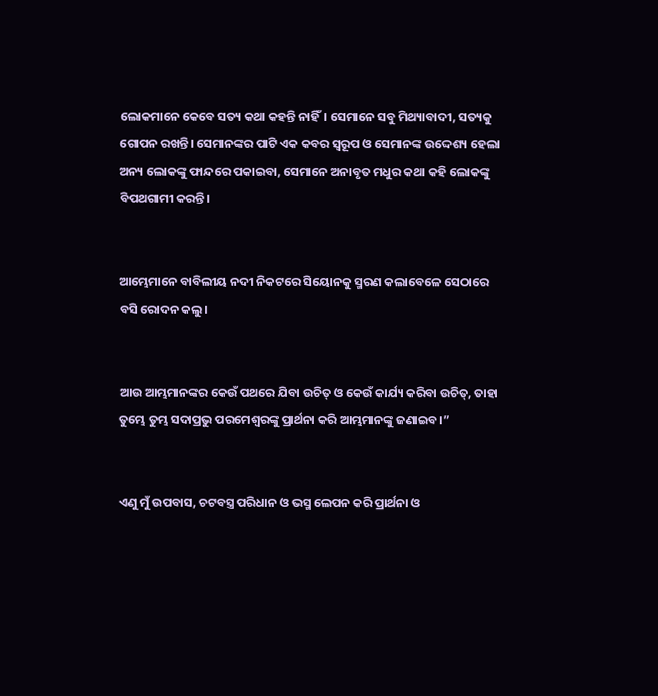ଲୋକମାନେ କେବେ ସତ୍ୟ କଥା କହନ୍ତି ନାହିଁ। ସେମାନେ ସବୁ ମିଥ୍ୟାବାଦୀ, ସତ୍ୟକୁ ଗୋପନ ରଖନ୍ତି। ସେମାନଙ୍କର ପାଟି ଏକ କବର ସ୍ୱରୂପ ଓ ସେମାନଙ୍କ ଉଦ୍ଦେଶ୍ୟ ହେଲା ଅନ୍ୟ ଲୋକଙ୍କୁ ଫାନ୍ଦରେ ପକାଇବା, ସେମାନେ ଅନାବୃତ ମଧୁର କଥା କହି ଲୋକଙ୍କୁ ବିପଥଗାମୀ କରନ୍ତି।


ଆମ୍ଭେମାନେ ବାବିଲୀୟ ନଦୀ ନିକଟରେ ସିୟୋନକୁ ସ୍ମରଣ କଲାବେଳେ ସେଠାରେ ବସି ରୋଦନ କଲୁ।


ଆଉ ଆମ୍ଭମାନଙ୍କର କେଉଁ ପଥରେ ଯିବା ଉଚିତ୍ ଓ କେଉଁ କାର୍ଯ୍ୟ କରିବା ଉଚିତ୍, ତାହା ତୁମ୍ଭେ ତୁମ୍ଭ ସଦାପ୍ରଭୁ ପରମେଶ୍ୱରଙ୍କୁ ପ୍ରାର୍ଥନା କରି ଆମ୍ଭମାନଙ୍କୁ ଜଣାଇବ।”


ଏଣୁ ମୁଁ ଉପବାସ, ଚଟବସ୍ତ୍ର ପରିଧାନ ଓ ଭସ୍ମ ଲେପନ କରି ପ୍ରାର୍ଥନା ଓ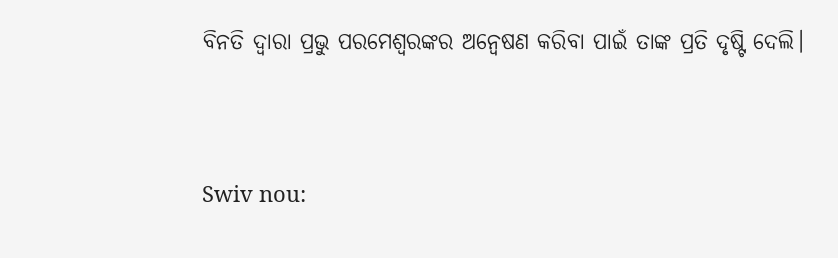ବିନତି ଦ୍ୱାରା ପ୍ରଭୁ ପରମେଶ୍ୱରଙ୍କର ଅନ୍ୱେଷଣ କରିବା ପାଇଁ ତାଙ୍କ ପ୍ରତି ଦୃଷ୍ଟି ଦେଲି।


Swiv nou: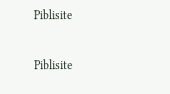Piblisite


Piblisite